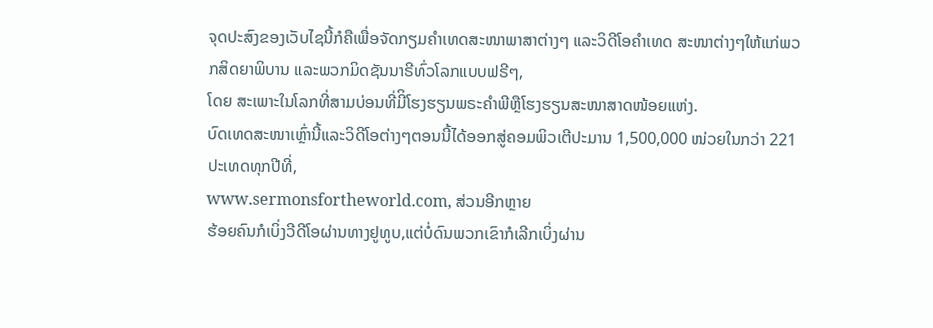ຈຸດປະສົງຂອງເວັບໄຊນີ້ກໍຄືເພື່ອຈັດກຽມຄໍາເທດສະໜາພາສາຕ່າງໆ ແລະວິດີໂອຄໍາເທດ ສະໜາຕ່າງໆໃຫ້ແກ່ພວກສິດຍາພິບານ ແລະພວກມິດຊັນນາຣີທົ່ວໂລກແບບຟຣີໆ,
ໂດຍ ສະເພາະໃນໂລກທີ່ສາມບ່ອນທີ່ມີິໂຮງຮຽນພຣະຄໍາພີຫຼືໂຮງຮຽນສະໜາສາດໜ້ອຍແຫ່ງ.
ບົດເທດສະໜາເຫຼົ່ານີ້ແລະວິດີໂອຕ່າງໆຕອນນີ້ໄດ້ອອກສູ່ຄອມພິວເຕີປະມານ 1,500,000 ໜ່ວຍໃນກວ່າ 221 ປະເທດທຸກປີທີ່,
www.sermonsfortheworld.com, ສ່ວນອີກຫຼາຍ
ຮ້ອຍຄົນກໍເບິ່ງວີດີໂອຜ່ານທາງຢູທູບ,ແຕ່ບໍ່ດົນພວກເຂົາກໍເລີກເບິ່ງຜ່ານ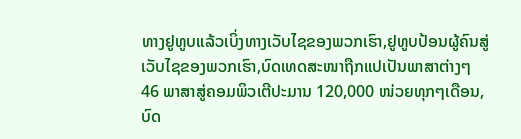ທາງຢູທູບແລ້ວເບິ່ງທາງເວັບໄຊຂອງພວກເຮົາ,ຢູທູບປ້ອນຜູ້ຄົນສູ່ເວັບໄຊຂອງພວກເຮົາ,ບົດເທດສະໜາຖືກແປເປັນພາສາຕ່າງໆ
46 ພາສາສູ່ຄອມພິວເຕີປະມານ 120,000 ໜ່ວຍທຸກໆເດືອນ, ບົດ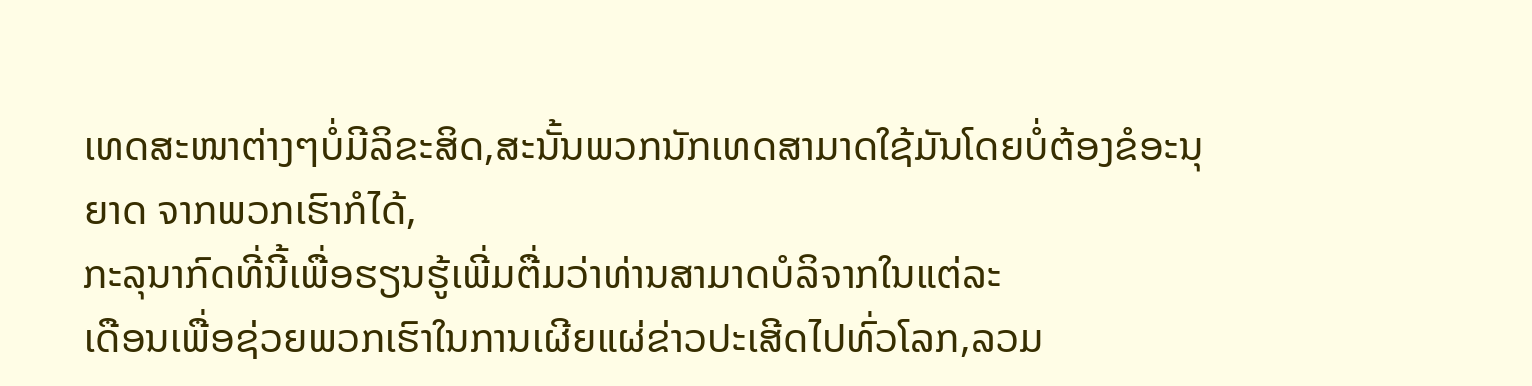ເທດສະໜາຕ່າງໆບໍ່ມີລິຂະສິດ,ສະນັ້ນພວກນັກເທດສາມາດໃຊ້ມັນໂດຍບໍ່ຕ້ອງຂໍອະນຸຍາດ ຈາກພວກເຮົາກໍໄດ້,
ກະລຸນາກົດທີ່ນີ້ເພື່ອຮຽນຮູ້ເພີ່ມຕື່ມວ່າທ່ານສາມາດບໍລິຈາກໃນແຕ່ລະ
ເດືອນເພື່ອຊ່ວຍພວກເຮົາໃນການເຜີຍແຜ່ຂ່າວປະເສີດໄປທົ່ວໂລກ,ລວມ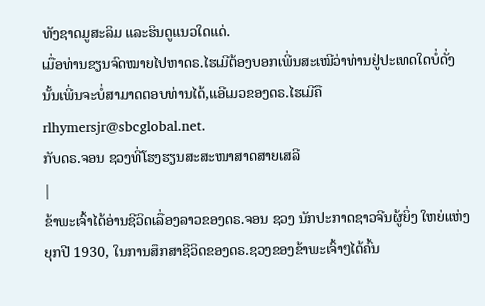ທັງຊາດມູສະລິມ ແລະຮິນດູແນວໃດແດ່.
ເມື່ອທ່ານຂຽນຈົດໝາຍໄປຫາດຣ.ໄຮເມີຕ້ອງບອກເພີ່ນສະເໝີວ່າທ່ານຢູ່ປະເທດໃດບໍ່ດັ່ງ
ນັ້ນເພີ່ນຈະບໍ່ສາມາດຕອບທ່ານໄດ້,ແອີເມວຂອງດຣ.ໄຮເມີຄື rlhymersjr@sbcglobal.net.
ກັບດຣ.ຈອນ ຊວງທີ່ໂຮງຮຽນສະສະໜາສາດສາຍເສລີ
|
ຂ້າພະເຈົ້າໄດ້ອ່ານຊີວິດເລື່ອງລາວຂອງດຣ.ຈອນ ຊວງ ນັກປະກາດຊາວຈີນຜູ້ຍິ່ງ ໃຫຍ່ແຫ່ງຍຸກປີ 1930, ໃນການສຶກສາຊີວິດຂອງດຣ.ຊວງຂອງຂ້າພະເຈົ້າໆໄດ້ຄົ້ນ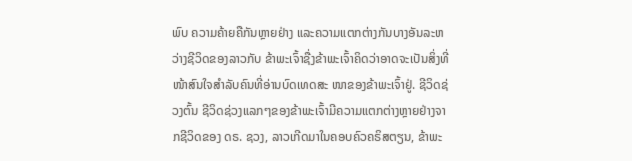ພົບ ຄວາມຄ້າຍຄືກັນຫຼາຍຢ່າງ ແລະຄວາມແຕກຕ່າງກັນບາງອັນລະຫວ່າງຊີວິດຂອງລາວກັບ ຂ້າພະເຈົ້າຊື່ງຂ້າພະເຈົ້າຄິດວ່າອາດຈະເປັນສິ່ງທີ່ໜ້າສົນໃຈສໍາລັບຄົນທີ່ອ່ານບົດເທດສະ ໜາຂອງຂ້າພະເຈົ້າຢູ່. ຊີວິດຊ່ວງຕົ້ນ ຊີວິດຊ່ວງແລກໆຂອງຂ້າພະເຈົ້າມີຄວາມແຕກຕ່າງຫຼາຍຢ່າງຈາກຊີວິດຂອງ ດຣ. ຊວງ, ລາວເກີດມາໃນຄອບຄົວຄຣິສຕຽນ, ຂ້າພະ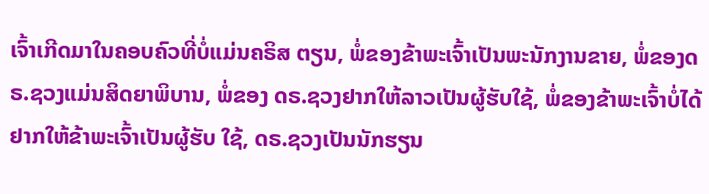ເຈົ້າເກີດມາໃນຄອບຄົວທີ່ບໍ່ແມ່ນຄຣິສ ຕຽນ, ພໍ່ຂອງຂ້າພະເຈົ້າເປັນພະນັກງານຂາຍ, ພໍ່ຂອງດຣ.ຊວງແມ່ນສິດຍາພິບານ, ພໍ່ຂອງ ດຣ.ຊວງຢາກໃຫ້ລາວເປັນຜູ້ຮັບໃຊ້, ພໍ່ຂອງຂ້າພະເຈົ້າບໍ່ໄດ້ຢາກໃຫ້ຂ້າພະເຈົ້າເປັນຜູ້ຮັບ ໃຊ້, ດຣ.ຊວງເປັນນັກຮຽນ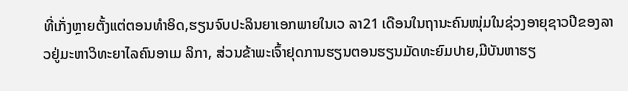ທີ່ເກັ່ງຫຼາຍຕັ້ງແຕ່ຕອນທໍາອິດ,ຮຽນຈົບປະລິນຍາເອກພາຍໃນເວ ລາ21 ເດືອນໃນຖານະຄົນໜຸ່ມໃນຊ່ວງອາຍຸຊາວປີຂອງລາວຢູ່ມະຫາວິທະຍາໄລຄົນອາເມ ລິກາ, ສ່ວນຂ້າພະເຈົ້າຢຸດການຮຽນຕອນຮຽນມັດທະຍົມປາຍ,ມີບັນຫາຮຽ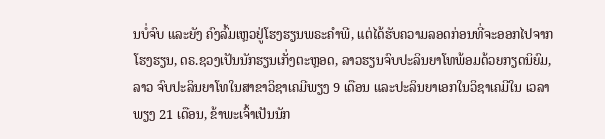ນບໍ່ຈົບ ແລະຍັງ ຄົງລົ້ມເຫຼວຢູ່ໂຮງຮຽນພຣະຄໍາພີ, ແຕ່ໄດ້ຮັບຄວາມລອດກ່ອນທີ່ຈະອອກໄປຈາກໂຮງຮຽນ, ດຣ.ຊວງເປັນນັກຮຽນເກັ່ງຕະຫຼອດ, ລາວຮຽນຈົບປະລິນຍາໂທພ້ອມດ້ວຍກຽດນິຍົມ, ລາວ ຈົບປະລິນຍາໂທໃນສາຂາວິຊາເຄມີພຽງ 9 ເດືອນ ແລະປະລິນຍາເອກໃນວິຊາເຄມີໃນ ເວລາພຽງ 21 ເດືອນ, ຂ້າພະເຈົ້າເປັນນັກ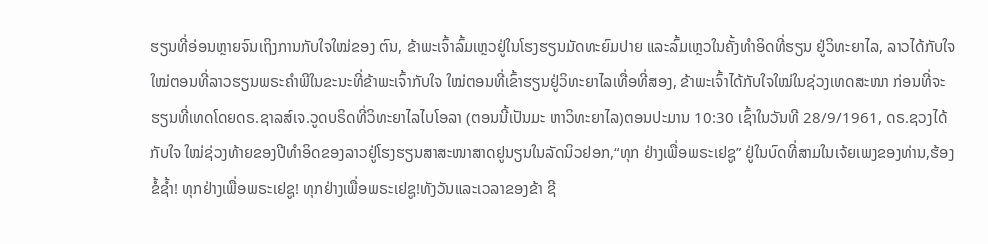ຮຽນທີ່ອ່ອນຫຼາຍຈົນເຖິງການກັບໃຈໃໝ່ຂອງ ຕົນ, ຂ້າພະເຈົ້າລົ້ມເຫຼວຢູ່ໃນໂຮງຮຽນມັດທະຍົມປາຍ ແລະລົ້ມເຫຼວໃນຄັ້ງທໍາອິດທີ່ຮຽນ ຢູ່ວິທະຍາໄລ, ລາວໄດ້ກັບໃຈໃໝ່ຕອນທີ່ລາວຮຽນພຣະຄໍາພີໃນຂະນະທີ່ຂ້າພະເຈົ້າກັບໃຈ ໃໝ່ຕອນທີ່ເຂົ້າຮຽນຢູ່ວິທະຍາໄລເທື່ອທີ່ສອງ, ຂ້າພະເຈົ້າໄດ້ກັບໃຈໃໝ່ໃນຊ່ວງເທດສະໜາ ກ່ອນທີ່ຈະຮຽນທີ່ເທດໂດຍດຣ.ຊາລສ໌ເຈ.ວູດບຣິດທີ່ວິທະຍາໄລໄບໂອລາ (ຕອນນີ້ເປັນມະ ຫາວິທະຍາໄລ)ຕອນປະມານ 10:30 ເຊົ້າໃນວັນທີ 28/9/1961, ດຣ.ຊວງໄດ້ ກັບໃຈ ໃໝ່ຊ່ວງທ້າຍຂອງປີທໍາອິດຂອງລາວຢູ່ໂຮງຮຽນສາສະໜາສາດຢູນຽນໃນລັດນິວຢອກ,“ທຸກ ຢ່າງເພື່ອພຣະເຢຊູ” ຢູ່ໃນບົດທີ່ສາມໃນເຈ້ຍເພງຂອງທ່ານ,ຮ້ອງຂໍ້ຊໍ້າ! ທຸກຢ່າງເພື່ອພຣະເຢຊູ! ທຸກຢ່າງເພື່ອພຣະເຢຊູ!ທັງວັນແລະເວລາຂອງຂ້າ ຊີ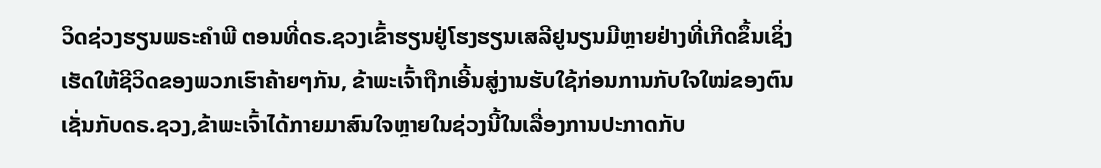ວິດຊ່ວງຮຽນພຣະຄໍາພີ ຕອນທີ່ດຣ.ຊວງເຂົ້າຮຽນຢູ່ໂຮງຮຽນເສລີຢູນຽນມີຫຼາຍຢ່າງທີ່ເກີດຂຶ້ນເຊິ່ງເຮັດໃຫ້ຊີວິດຂອງພວກເຮົາຄ້າຍໆກັນ, ຂ້າພະເຈົ້າຖືກເອີ້ນສູ່ງານຮັບໃຊ້ກ່ອນການກັບໃຈໃໝ່ຂອງຕົນ ເຊັ່ນກັບດຣ.ຊວງ,ຂ້າພະເຈົ້າໄດ້ກາຍມາສົນໃຈຫຼາຍໃນຊ່ວງນີ້ໃນເລື່ອງການປະກາດກັບ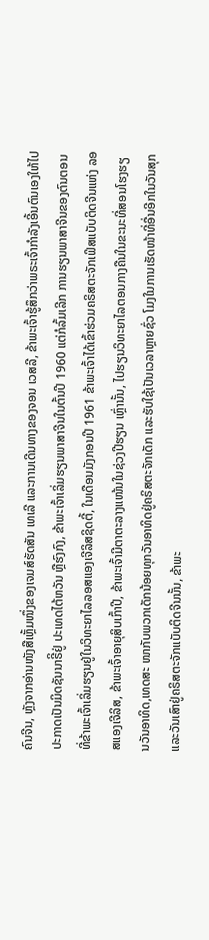ຄົນຈີນ, ຫຼັງຈາກອ່ານໜັງສືເຫຼັ້ມໜຶ່ງຂອງເຈມສ໌ຮັດສັນ ເທເລີ ແລະການເດີນທາງຂອງຈອນ ເວສລີ, ຂ້າພະເຈົ້າຮູ້ສຶກວ່າພຣະເຈົ້າກໍາລັງເອີ້ນຕົນເອງໃຫ້ໄປປະກາດເປັນມິດຊັນນາຣີິຢູ່ ປະເທດໄຕ້ຫວັນ ຫຼືຮົງກົງ, ຂ້າພະເຈົ້າເລິ່ມຮຽນພາສາຈີນໃນຕົ້ນປີ 1960 ແຕ່ກໍລົ້ມເລີກ ການຮຽນພາສາຈີນຂອງຕົນຕອນທີ່ຂ້າພະເຈົ້າເລິ່ມຮຽນຢູ່ໃນວິທະຍາໄລລອສແອງເຈີລິສຊິດຕີ້, ໃນເດືອນມັງກອນປີ 1961 ຂ້າພະເຈົ້າໄດ້ເຂົ້າຮ່ວມຄຣິສຕະຈັກເຟິສແບັບຕິດຈີນແຫ່ງ ລອສແອງເຈີລິສ, ຂ້າພະເຈົ້າອາຍຸສິບເກົ້າປີ, ຂ້າພະເຈົ້າມີຕາຕະລາງແໜ້ນໃນຊ່ວງປີຮຽນ ເຫຼົ່ານັ້ນ, ໄປຮຽນວິທະຍາໄລຕອນກາງຄືນໃນຂະນະທີ່ສອນໂຮງຮຽນວັນອາທິດ,ເທດສະ ໜາກັບພວກເດັກນ້ອຍທຸກວັນອາທິດຢູ່ຄຣິສຕະຈັກເດັກ ແລະຮັບໃຊ້ເປັນເວລາຫຼາຍຊົ່ວ ໂມງໃນການເຮັດໜ້າທີ່ອື່ນອີກໃນວັນສຸກແລະວັນເສົາຢູ່ຄຣິສຕະຈັກແບັບຕິດຈີນນັ້ນ, ຂ້າພະ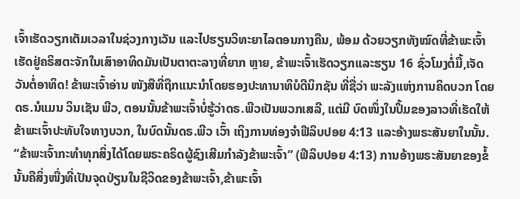ເຈົ້າເຮັດວຽກເຕັມເວລາໃນຊ່ວງກາງເວັນ ແລະໄປຮຽນວິທະຍາໄລຕອນກາງຄືນ, ພ້ອມ ດ້ວຍວຽກທັງໝົດທີ່ຂ້າພະເຈົ້າເຮັດຢູ່ຄຣິສຕະຈັກໃນເສົາອາທິດມັນເປັນຕາຕະລາງທີ່ຍາກ ຫຼາຍ, ຂ້າພະເຈົ້າເຮັດວຽກແລະຮຽນ 16 ຊົ່ວໂມງຕໍ່ມື້,ເຈັດວັນຕໍ່ອາທິດ! ຂ້າພະເຈົ້າອ່ານ ໜັງສືທີ່ຖືກແນະນໍາໂດຍຮອງປະທານາທິບໍດີນິກຊັນ ທີ່ຊື່ວ່າ ພະລັງແຫ່ງການຄິດບວກ ໂດຍດຣ.ນໍແມນ ວິນເຊັນ ພີວ, ຕອນນັ້ນຂ້າພະເຈົ້າບໍ່ຮູ້ວ່າດຣ.ພີວເປັນພວກເສລີ, ແຕ່ມີ ບົດໜຶ່ງໃນປຶ້ມຂອງລາວທີ່ເຮັດໃຫ້ຂ້າພະເຈົ້າປະທັບໃຈທາງບວກ, ໃນບົດນັ້ນດຣ.ພີວ ເວົ້າ ເຖິງການທ່ອງຈໍາຟີລິບປອຍ 4:13 ແລະອ້າງພຣະສັນຍາໃນນັ້ນ. “ຂ້າພະເຈົ້າກະທໍາທຸກສິ່ງໄດ້ໂດຍພຣະຄຣິດຜູ້ຊົງເສີມກໍາລັງຂ້າພະເຈົ້າ” (ຟີລິບປອຍ 4:13) ການອ້າງພຣະສັນຍາຂອງຂໍ້ນັ້ນຄືສິ່ງໜື່ງທີ່ເປັນຈຸດປ່ຽນໃນຊີວິດຂອງຂ້າພະເຈົ້າ,ຂ້າພະເຈົ້າ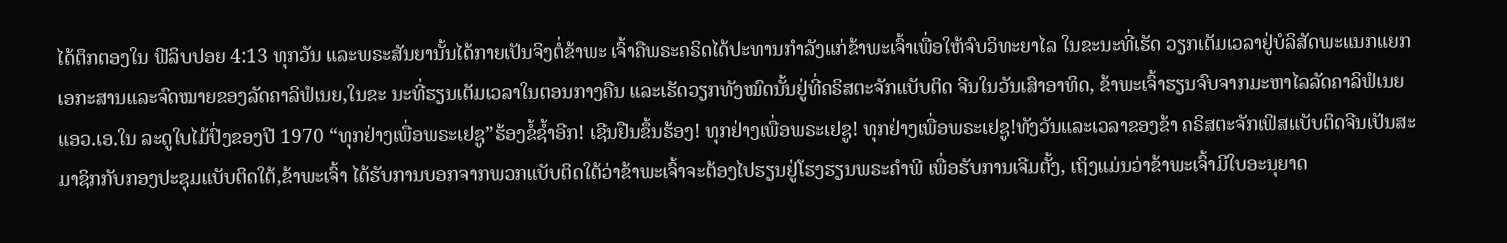ໄດ້ຕຶກຕອງໃນ ຟີລິບປອຍ 4:13 ທຸກວັນ ແລະພຣະສັນຍານັ້ນໄດ້ກາຍເປັນຈິງຕໍ່ຂ້າພະ ເຈົ້າຄືພຣະຄຣິດໄດ້ປະທານກໍາລັງແກ່ຂ້າພະເຈົ້າເພື່ອໃຫ້ຈົບວິທະຍາໄລ ໃນຂະນະທີ່ເຮັດ ວຽກເຕັມເວລາຢູ່ບໍລິສັດພະແນກແຍກເອກະສານແລະຈົດໝາຍຂອງລັດຄາລິຟໍເນຍ,ໃນຂະ ນະທີ່ຮຽນເຕັມເວລາໃນຕອນກາງຄືນ ແລະເຮັດວຽກທັງໝົດນັ້ນຢູ່ທີ່ຄຣິສຕະຈັກແບັບຕິດ ຈີນໃນວັນເສົາອາທິດ, ຂ້າພະເຈົ້າຮຽນຈົບຈາກມະຫາໄລລັດຄາລິຟໍເນຍ ແອວ.ເອ.ໃນ ລະດູໃບໄມ້ປົ່ງຂອງປີ 1970 “ທຸກຢ່າງເພື່ອພຣະເຢຊູ”ຮ້ອງຂໍ້ຊໍ້າອີກ! ເຊີນຢືນຂຶ້ນຮ້ອງ! ທຸກຢ່າງເພື່ອພຣະເຢຊູ! ທຸກຢ່າງເພື່ອພຣະເຢຊູ!ທັງວັນແລະເວລາຂອງຂ້າ ຄຣິສຕະຈັກເຟິສແບັບຕິດຈີນເປັນສະມາຊິກກັບກອງປະຊຸມແບັບຕິດໃຕ້,ຂ້າພະເຈົ້າ ໄດ້ຮັບການບອກຈາກພວກແບັບຕິດໃຕ້ວ່າຂ້າພະເຈົ້າຈະຕ້ອງໄປຮຽນຢູ່ໂຮງຮຽນພຣະຄໍາພີ ເພື່ອຮັບການເຈີມຕັ້ງ, ເຖິງແມ່ນວ່າຂ້າພະເຈົ້າມີໃບອະນຸຍາດ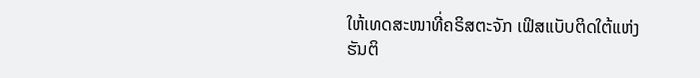ໃຫ້ເທດສະໜາທີ່ຄຣິສຕະຈັກ ເຟິສແບັບຕິດໃຕ້ແຫ່ງຮັນຕິ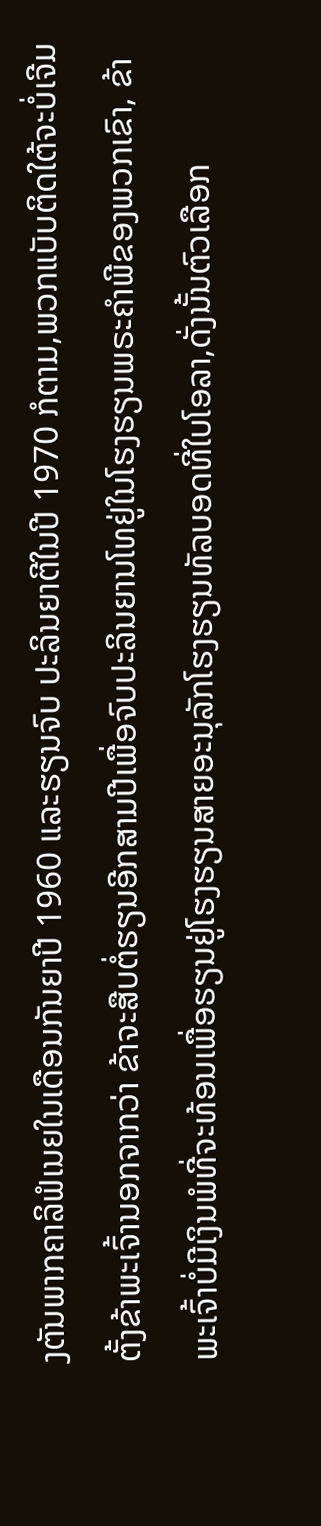ງຕັນພາກຄາລິຟໍເນຍໃນເດືອນກັນຍາປີ 1960 ແລະຮຽນຈົບ ປະລິນຍາຕີໃນປີ 1970 ກໍຕາມ,ພວກແບັບຕິດໃຕ້ຈະບໍ່ເຈີມຕັ້ງຂ້າພະເຈົ້ານອກຈາກວ່າ ຂ້າຈະສືບຕໍ່ຮຽນອີກສາມປີເພື່ອຈົບປະລິນຍານໂທຢູ່ໃນໂຮງຮຽນພຣະຄໍາພີຂອງພວກເຂົາ, ຂ້າພະເຈົ້າບໍ່ມີເງິນພໍທີ່ຈະທ້ອນເພື່ອຮຽນຢູ່ໂຮງຮຽນສາຍອະນຸລັກໂຮງຮຽນທັລບອດທີ່ໃບໂອລາ,ດັ່ງນັ້ນຕົວເລືອກ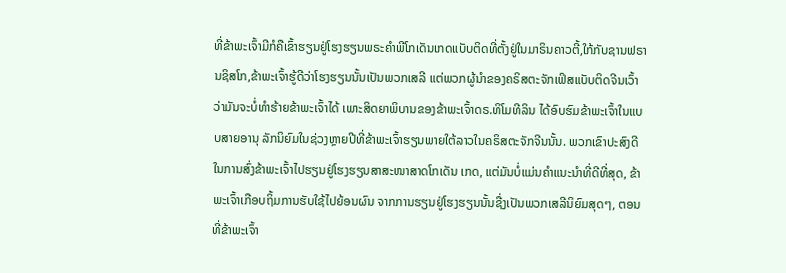ທີ່ຂ້າພະເຈົ້າມີກໍຄືເຂົ້າຮຽນຢູ່ໂຮງຮຽນພຣະຄໍາພີໂກເດັນເກດແບັບຕິດທີ່ຕັ້ງຢູ່ໃນມາຣິນຄາວຕີ້,ໃກ້ກັບຊານຟຣານຊິສໂກ,ຂ້າພະເຈົ້າຮູ້ດີວ່າໂຮງຮຽນນັ້ນເປັນພວກເສລີ ແຕ່ພວກຜູ້ນໍາຂອງຄຣິສຕະຈັກເຟິສແບັບຕິດຈີນເວົ້າວ່າມັນຈະບໍ່ທໍາຮ້າຍຂ້າພະເຈົ້າໄດ້ ເພາະສິດຍາພິບານຂອງຂ້າພະເຈົ້າດຣ.ທິໂມທີລິນ ໄດ້ອົບຮົມຂ້າພະເຈົ້າໃນແບບສາຍອານຸ ລັກນິຍົມໃນຊ່ວງຫຼາຍປີທີ່ຂ້າພະເຈົ້າຮຽນພາຍໃຕ້ລາວໃນຄຣິສຕະຈັກຈີນນັ້ນ. ພວກເຂົາປະສົງດີໃນການສົ່ງຂ້າພະເຈົ້າໄປຮຽນຢູ່ໂຮງຮຽນສາສະໜາສາດໂກເດັນ ເກດ, ແຕ່ມັນບໍ່ແມ່ນຄໍາແນະນໍາທີ່ດີທີ່ສຸດ, ຂ້າພະເຈົ້າເກືອບຖິ້ມການຮັບໃຊ້ໄປຍ້ອນຜົນ ຈາກການຮຽນຢູ່ໂຮງຮຽນນັ້ນຊື່ງເປັນພວກເສລີນິຍົມສຸດໆ, ຕອນທີ່ຂ້າພະເຈົ້າ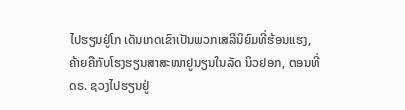ໄປຮຽນຢູ່ໂກ ເດັນເກດເຂົາເປັນພວກເສລີນິຍົມທີ່ຮ້ອນແຮງ, ຄ້າຍຄືກັບໂຮງຮຽນສາສະໜາຢູນຽນໃນລັດ ນິວຢອກ, ຕອນທີ່ດຣ. ຊວງໄປຮຽນຢູ່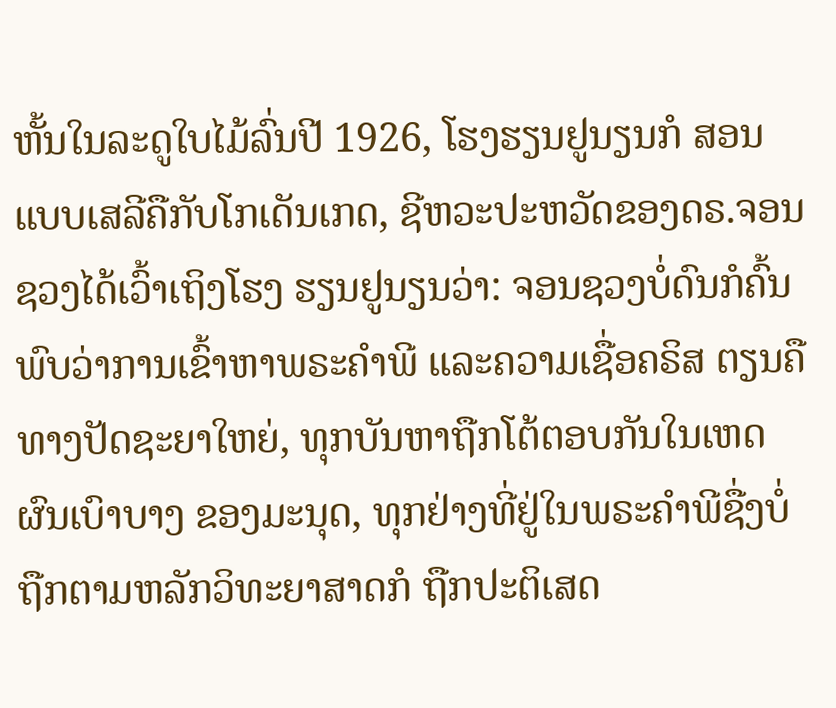ຫັ້ນໃນລະດູໃບໄມ້ລົ່ນປີ 1926, ໂຮງຮຽນຢູນຽນກໍ ສອນແບບເສລີຄືກັບໂກເດັນເກດ, ຊີຫວະປະຫວັດຂອງດຣ.ຈອນ ຊວງໄດ້ເວົ້າເຖິງໂຮງ ຮຽນຢູນຽນວ່າ: ຈອນຊວງບໍ່ດົນກໍຄົ້ນພົບວ່າການເຂົ້າຫາພຣະຄໍາພີ ແລະຄວາມເຊື່ອຄຣິສ ຕຽນຄືທາງປັດຊະຍາໃຫຍ່, ທຸກບັນຫາຖືກໂຕ້ຕອບກັນໃນເຫດຜົນເບົາບາງ ຂອງມະນຸດ, ທຸກຢ່າງທີ່ຢູ່ໃນພຣະຄໍາພີຊື່ງບໍ່ຖືກຕາມຫລັກວິທະຍາສາດກໍ ຖືກປະຕິເສດ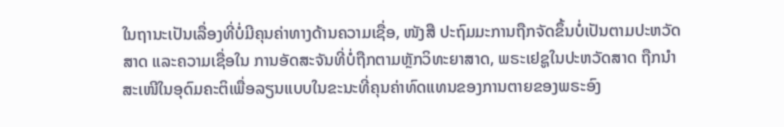ໃນຖານະເປັນເລື່ອງທີ່ບໍ່ມີຄຸນຄ່າທາງດ້ານຄວາມເຊື່ອ, ໜັງສື ປະຖົມມະການຖືກຈັດຂຶ້ນບໍ່ເປັນຕາມປະຫວັດສາດ ແລະຄວາມເຊື່ອໃນ ການອັດສະຈັນທີ່ບໍ່ຖືກຕາມຫຼັກວິທະຍາສາດ, ພຣະເຢຊູໃນປະຫວັດສາດ ຖືກນໍາສະເໜີໃນອຸດົມຄະຕິເພື່ອລຽນແບບໃນຂະນະທີ່ຄຸນຄ່າທົດແທນຂອງການຕາຍຂອງພຣະອົງ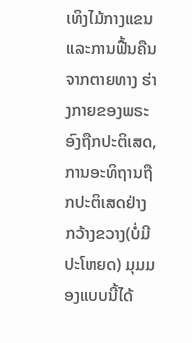ເທິງໄມ້ກາງແຂນ ແລະການຟື້ນຄືນຈາກຕາຍທາງ ຮ່າງກາຍຂອງພຣະອົງຖືກປະຕິເສດ, ການອະທິຖານຖືກປະຕິເສດຢ່າງ ກວ້າງຂວາງ(ບໍ່ມີປະໂຫຍດ) ມຸມມອງແບບນີ້ໄດ້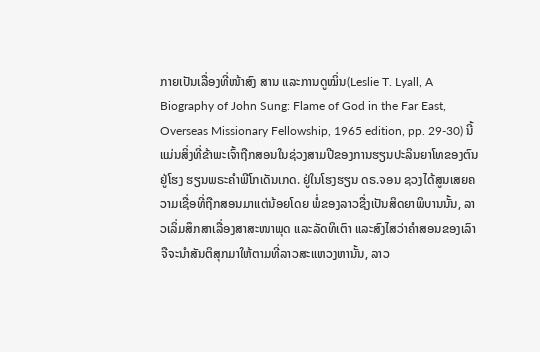ກາຍເປັນເລື່ອງທີ່ໜ້າສົງ ສານ ແລະການດູໝິ່ນ(Leslie T. Lyall, A Biography of John Sung: Flame of God in the Far East, Overseas Missionary Fellowship, 1965 edition, pp. 29-30) ນີ້ແມ່ນສິ່ງທີ່ຂ້າພະເຈົ້າຖືກສອນໃນຊ່ວງສາມປີຂອງການຮຽນປະລິນຍາໂທຂອງຕົນຢູ່ໂຮງ ຮຽນພຣະຄໍາພີໂກເດັນເກດ. ຢູ່ໃນໂຮງຮຽນ ດຣ.ຈອນ ຊວງໄດ້ສູນເສຍຄວາມເຊື່ອທີ່ຖືກສອນມາແຕ່ນ້ອຍໂດຍ ພໍ່ຂອງລາວຊື່ງເປັນສິດຍາພິບານນັ້ນ, ລາວເລິ່ມສຶກສາເລື່ອງສາສະໜາພຸດ ແລະລັດທິເຕົາ ແລະສົງໄສວ່າຄໍາສອນຂອງເລົາຈືຈະນໍາສັນຕິສຸກມາໃຫ້ຕາມທີ່ລາວສະແຫວງຫານັ້ນ, ລາວ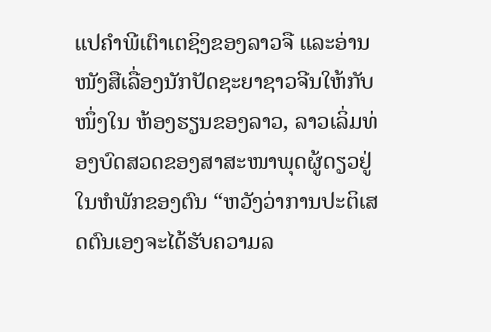ແປຄໍາພີເຕົາເຕຊິງຂອງລາວຈື ແລະອ່ານໜັງສືເລື່ອງນັກປັດຊະຍາຊາວຈີນໃຫ້ກັບໜຶ່ງໃນ ຫ້ອງຮຽນຂອງລາວ, ລາວເລິ່ມທ່ອງບົດສວດຂອງສາສະໜາພຸດຜູ້ດຽວຢູ່ໃນຫໍພັກຂອງຕົນ “ຫວັງວ່າການປະຕິເສດຕົນເອງຈະໄດ້ຮັບຄວາມລ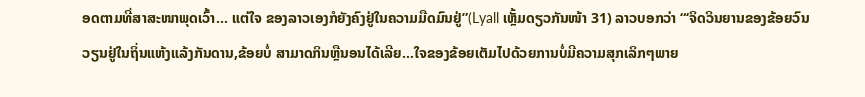ອດຕາມທີ່ສາສະໜາພຸດເວົ້າ... ແຕ່ໃຈ ຂອງລາວເອງກໍຍັງຄົງຢູ່ໃນຄວາມມືດມົນຢູ່”(Lyall ເຫຼັ້ມດຽວກັນໜ້າ 31) ລາວບອກວ່າ “‘ຈິດວິນຍານຂອງຂ້ອຍວົນວຽນຢູ່ໃນຖິ່ນແຫ້ງແລ້ງກັນດານ,ຂ້ອຍບໍ່ ສາມາດກິນຫຼືນອນໄດ້ເລີຍ...ໃຈຂອງຂ້ອຍເຕັມໄປດ້ວຍການບໍ່ມີຄວາມສຸກເລິກໆພາຍ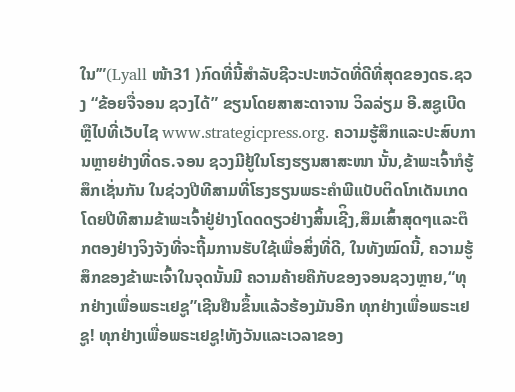ໃນ’”(Lyall ໜ້າ31 )ກົດທີ່ນີ້ສໍາລັບຊີວະປະຫວັດທີ່ດີທີ່ສຸດຂອງດຣ.ຊວງ “ຂ້ອຍຈື່ຈອນ ຊວງໄດ້” ຂຽນໂດຍສາສະດາຈານ ວິລລ່ຽມ ອີ.ສຊູເບີດ ຫຼືໄປທີ່ເວັບໄຊ www.strategicpress.org. ຄວາມຮູ້ສຶກແລະປະສົບການຫຼາຍຢ່າງທີ່ດຣ.ຈອນ ຊວງມີຢູ້ໃນໂຮງຮຽນສາສະໜາ ນັ້ນ,ຂ້າພະເຈົ້າກໍຮູ້ສຶກເຊັ່ນກັນ ໃນຊ່ວງປີທີສາມທີ່ໂຮງຮຽນພຣະຄໍາພີແບັບຕິດໂກເດັນເກດ ໂດຍປີທີສາມຂ້າພະເຈົ້າຢູ່ຢ່າງໂດດດຽວຢ່າງສິ້ນເຊີິງ,ສຶມເສົ້າສຸດໆແລະຕຶກຕອງຢ່າງຈິງຈັງທີ່ຈະຖີ້ມການຮັບໃຊ້ເພື່ອສິ່ງທີ່ດີ, ໃນທັງໝົດນີ້, ຄວາມຮູ້ສຶກຂອງຂ້າພະເຈົ້າໃນຈຸດນັ້ນມີ ຄວາມຄ້າຍຄືກັບຂອງຈອນຊວງຫຼາຍ,“ທຸກຢ່າງເພື່ອພຣະເຢຊູ”ເຊີນຢືນຂຶ້ນແລ້ວຮ້ອງມັນອີກ ທຸກຢ່າງເພື່ອພຣະເຢຊູ! ທຸກຢ່າງເພື່ອພຣະເຢຊູ!ທັງວັນແລະເວລາຂອງ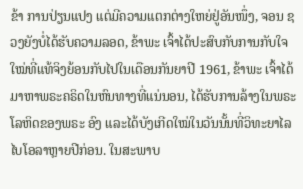ຂ້າ ການປ່ຽນແປງ ແຕ່ມີຄວາມແຕກຕ່າງໃຫຍ່ຢູ່ອັນໜຶ່ງ, ຈອນ ຊວງຍັງບໍ່ໄດ້ຮັບຄວາມລອດ, ຂ້າພະ ເຈົ້າໄດ້ປະສົບກັບການກັບໃຈໃໝ່ທີ່ແທ້ຈິງຍ້ອນກັບໄປໃນເດືອນກັນຍາປີ 1961, ຂ້າພະ ເຈົ້າໄດ້ມາຫາພຣະຄຣິດໃນຫົນທາງທີ່ແນ່ນອນ, ໄດ້ຮັບການລ້າງໃນພຣະໂລຫິດຂອງພຣະ ອົງ ແລະໄດ້ບັງເກີດໃໝ່ໃນວັນນັ້ນທີ່ວິທະຍາໄລໄບໂອລາຫຼາຍປີກ່ອນ. ໃນສະພາບ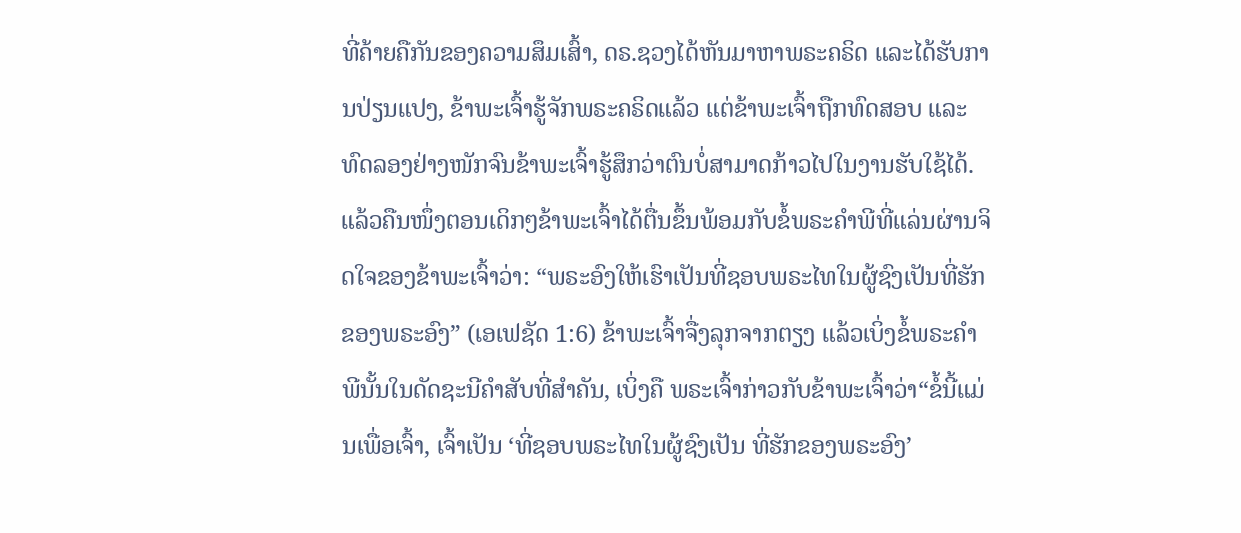ທີ່ຄ້າຍຄືກັນຂອງຄວາມສຶມເສົ້າ, ດຣ.ຊວງໄດ້ຫັນມາຫາພຣະຄຣິດ ແລະໄດ້ຮັບການປ່ຽນແປງ, ຂ້າພະເຈົ້າຮູ້ຈັກພຣະຄຣິດແລ້ວ ແຕ່ຂ້າພະເຈົ້າຖືກທົດສອບ ແລະທົດລອງຢ່າງໜັກຈົນຂ້າພະເຈົ້າຮູ້ສຶກວ່າຕົນບໍ່ສາມາດກ້າວໄປໃນງານຮັບໃຊ້ໄດ້. ແລ້ວຄືນໜຶ່ງຕອນເດິກໆຂ້າພະເຈົ້າໄດ້ຕື່ນຂຶ້ນພ້ອມກັບຂໍ້ພຣະຄໍາພີທີ່ແລ່ນຜ່ານຈິດໃຈຂອງຂ້າພະເຈົ້າວ່າ: “ພຣະອົງໃຫ້ເຮົາເປັນທີ່ຊອບພຣະໄທໃນຜູ້ຊົງເປັນທີ່ຮັກຂອງພຣະອົງ” (ເອເຟຊັດ 1:6) ຂ້າພະເຈົ້າຈື່ງລຸກຈາກຕຽງ ແລ້ວເບິ່ງຂໍ້ພຣະຄໍາພີນັ້ນໃນດັດຊະນີຄໍາສັບທີ່ສໍາຄັນ, ເບິ່ງຄື ພຣະເຈົ້າກ່າວກັບຂ້າພະເຈົ້າວ່າ“ຂໍ້ນີ້ແມ່ນເພື່ອເຈົ້າ, ເຈົ້າເປັນ ‘ທີ່ຊອບພຣະໄທໃນຜູ້ຊົງເປັນ ທີ່ຮັກຂອງພຣະອົງ’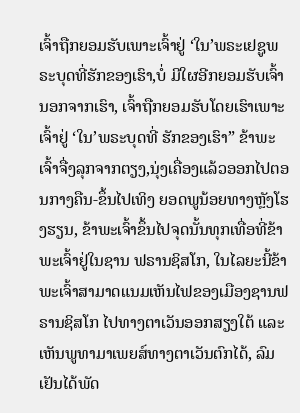ເຈົ້າຖືກຍອມຮັບເພາະເຈົ້າຢູ່ ‘ໃນ’ພຣະເຢຊູພຣະບຸດທີ່ຮັກຂອງເຮົາ,ບໍ່ ມີໃຜອີກຍອມຮັບເຈົ້ານອກຈາກເຮົາ, ເຈົ້າຖືກຍອມຮັບໂດຍເຮົາເພາະເຈົ້າຢູ່ ‘ໃນ’ພຣະບຸດທີ່ ຮັກຂອງເຮົາ” ຂ້າພະເຈົ້າຈື່ງລຸກຈາກຕຽງ,ນຸ່ງເຄື່ອງແລ້ວອອກໄປຕອນກາງຄືນ-ຂຶ້ນໄປເທິງ ຍອດພູນ້ອຍທາງຫຼັງໂຮງຮຽນ, ຂ້າພະເຈົ້າຂຶ້ນໄປຈຸດນັ້ນທຸກເທື່ອທີ່ຂ້າພະເຈົ້າຢູ່ໃນຊານ ຟຣານຊິສໂກ, ໃນໄລຍະນີ້ຂ້າພະເຈົ້າສາມາດແນມເຫັນໄຟຂອງເມືອງຊານຟຣານຊິສໂກ ໄປທາງຕາເວັນອອກສຽງໃຕ້ ແລະເຫັນພູທາມາເພຍສ໌ທາງຕາເວັນຕົກໄດ້, ລົມເຢັນໄດ້ພັດ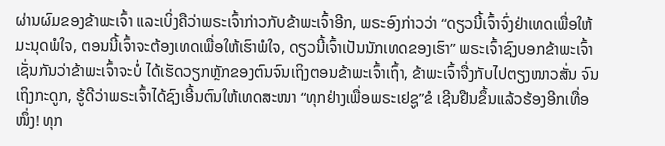ຜ່ານຜົມຂອງຂ້າພະເຈົ້າ ແລະເບິ່ງຄືວ່າພຣະເຈົ້າກ່າວກັບຂ້າພະເຈົ້າອີກ, ພຣະອົງກ່າວວ່າ “ດຽວນີ້ເຈົ້າຈົ່ງຢ່າເທດເພື່ອໃຫ້ມະນຸດພໍໃຈ, ຕອນນີ້ເຈົ້າຈະຕ້ອງເທດເພື່ອໃຫ້ເຮົາພໍໃຈ, ດຽວນີ້ເຈົ້າເປັນນັກເທດຂອງເຮົາ” ພຣະເຈົ້າຊົງບອກຂ້າພະເຈົ້າເຊັ່ນກັນວ່າຂ້າພະເຈົ້າຈະບໍ່ ໄດ້ເຮັດວຽກຫຼັກຂອງຕົນຈົນເຖິງຕອນຂ້າພະເຈົ້າເຖົ້າ, ຂ້າພະເຈົ້າຈື່ງກັບໄປຕຽງໜາວສັ່ນ ຈົນເຖິງກະດູກ, ຮູ້ດີວ່າພຣະເຈົ້າໄດ້ຊົງເອີ້ນຕົນໃຫ້ເທດສະໜາ “ທຸກຢ່າງເພື່ອພຣະເຢຊູ”ຂໍ ເຊີນຢືນຂຶ້ນແລ້ວຮ້ອງອີກເທື່ອໜຶ່ງ! ທຸກ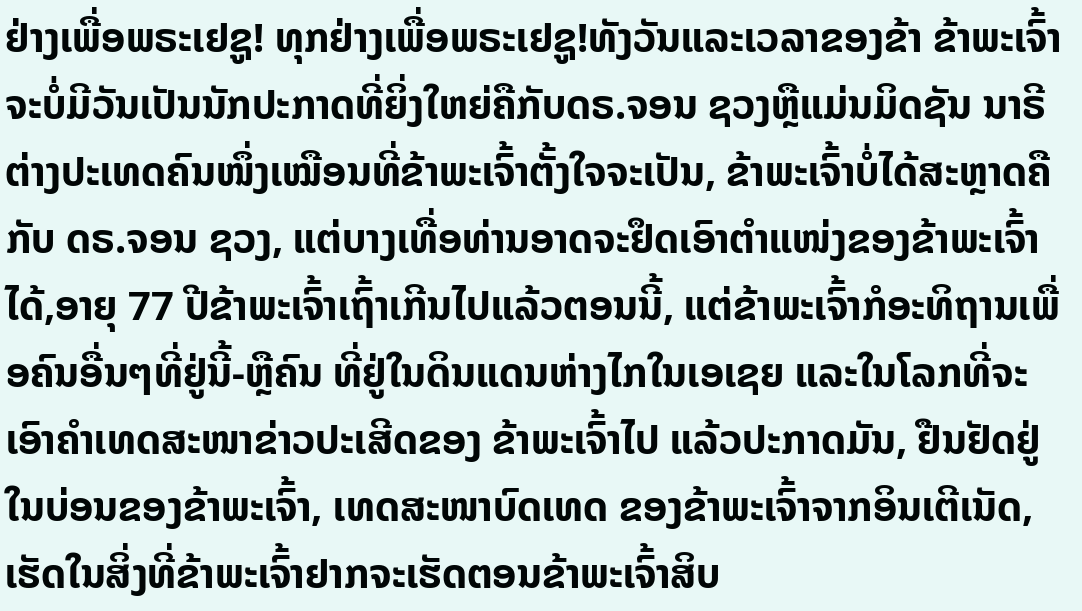ຢ່າງເພື່ອພຣະເຢຊູ! ທຸກຢ່າງເພື່ອພຣະເຢຊູ!ທັງວັນແລະເວລາຂອງຂ້າ ຂ້າພະເຈົ້າຈະບໍ່ມີວັນເປັນນັກປະກາດທີ່ຍິ່ງໃຫຍ່ຄືກັບດຣ.ຈອນ ຊວງຫຼືແມ່ນມິດຊັນ ນາຣີຕ່າງປະເທດຄົນໜຶ່ງເໝືອນທີ່ຂ້າພະເຈົ້າຕັ້ງໃຈຈະເປັນ, ຂ້າພະເຈົ້າບໍ່ໄດ້ສະຫຼາດຄືກັບ ດຣ.ຈອນ ຊວງ, ແຕ່ບາງເທື່ອທ່ານອາດຈະຢຶດເອົາຕໍາແໜ່ງຂອງຂ້າພະເຈົ້າໄດ້,ອາຍຸ 77 ປີຂ້າພະເຈົ້າເຖົ້າເກີນໄປແລ້ວຕອນນີ້, ແຕ່ຂ້າພະເຈົ້າກໍອະທິຖານເພື່ອຄົນອື່ນໆທີ່ຢູ່ນີ້-ຫຼືຄົນ ທີ່ຢູ່ໃນດິນແດນຫ່າງໄກໃນເອເຊຍ ແລະໃນໂລກທີ່ຈະເອົາຄໍາເທດສະໜາຂ່າວປະເສີດຂອງ ຂ້າພະເຈົ້າໄປ ແລ້ວປະກາດມັນ, ຢືນຢັດຢູ່ໃນບ່ອນຂອງຂ້າພະເຈົ້າ, ເທດສະໜາບົດເທດ ຂອງຂ້າພະເຈົ້າຈາກອິນເຕີເນັດ, ເຮັດໃນສິ່ງທີ່ຂ້າພະເຈົ້າຢາກຈະເຮັດຕອນຂ້າພະເຈົ້າສິບ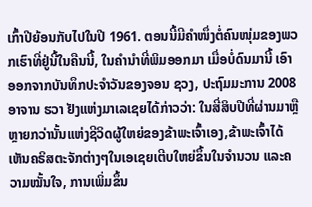ເກົ້າປີຍ້ອນກັບໄປໃນປີ 1961. ຕອນນີ້ມີຄໍາໜຶ່ງຕໍ່ຄົນໜຸ່ມຂອງພວກເຮົາທີ່ຢູ່ນີ້ໃນຄືນນີ້, ໃນຄໍານໍາທີ່ພິມອອກມາ ເມື່ອບໍ່ດົນມານີ້ ເອົາອອກຈາກບັນທຶກປະຈໍາວັນຂອງຈອນ ຊວງ, ປະຖົມມະການ 2008 ອາຈານ ຮວາ ຢັງແຫ່ງມາເລເຊຍໄດ້ກ່າວວ່າ: ໃນສີ່ສິບປີທີ່ຜ່ານມາຫຼືຫຼາຍກວ່ານັ້ນແຫ່ງຊີວິດຜູ້ໃຫຍ່ຂອງຂ້າພະເຈົ້າເອງ,ຂ້າພະເຈົ້າໄດ້ເຫັນຄຣິສຕະຈັກຕ່າງໆໃນເອເຊຍເຕີບໃຫຍ່ຂຶ້ນໃນຈໍານວນ ແລະຄວາມໝັ້ນໃຈ, ການເພິ່ມຂຶ້ນ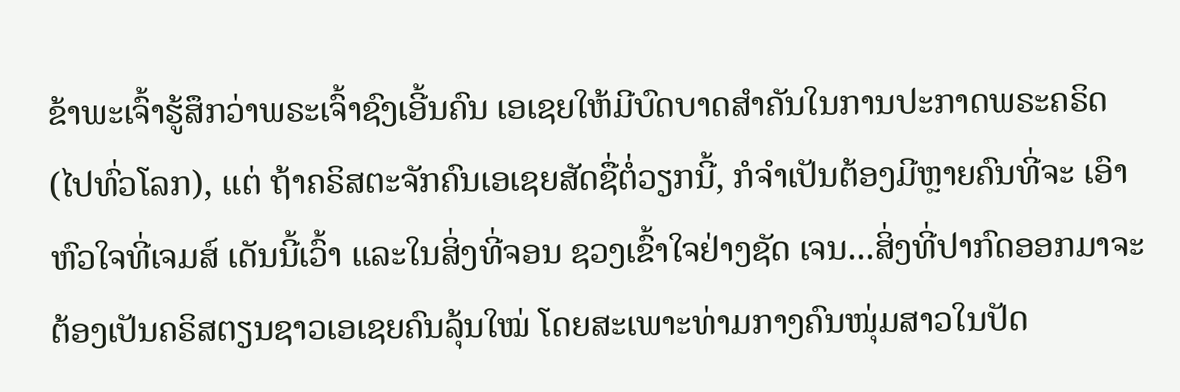ຂ້າພະເຈົ້າຮູ້ສຶກວ່າພຣະເຈົ້າຊົງເອີ້ນຄົນ ເອເຊຍໃຫ້ມີບົດບາດສໍາຄັນໃນການປະກາດພຣະຄຣິດ(ໄປທົ່ວໂລກ), ແຕ່ ຖ້າຄຣິສຕະຈັກຄົນເອເຊຍສັດຊື່ຕໍ່ວຽກນີ້, ກໍຈໍາເປັນຕ້ອງມີຫຼາຍຄົນທີ່ຈະ ເອົາຫົວໃຈທີ່ເຈມສ໌ ເດັນນີ້ເວົ້າ ແລະໃນສິ່ງທີ່ຈອນ ຊວງເຂົ້າໃຈຢ່າງຊັດ ເຈນ...ສິ່ງທີ່ປາກົດອອກມາຈະຕ້ອງເປັນຄຣິສຕຽນຊາວເອເຊຍຄົນລຸ້ນໃໝ່ ໂດຍສະເພາະທ່າມກາງຄົນໜຸ່ມສາວໃນປັດ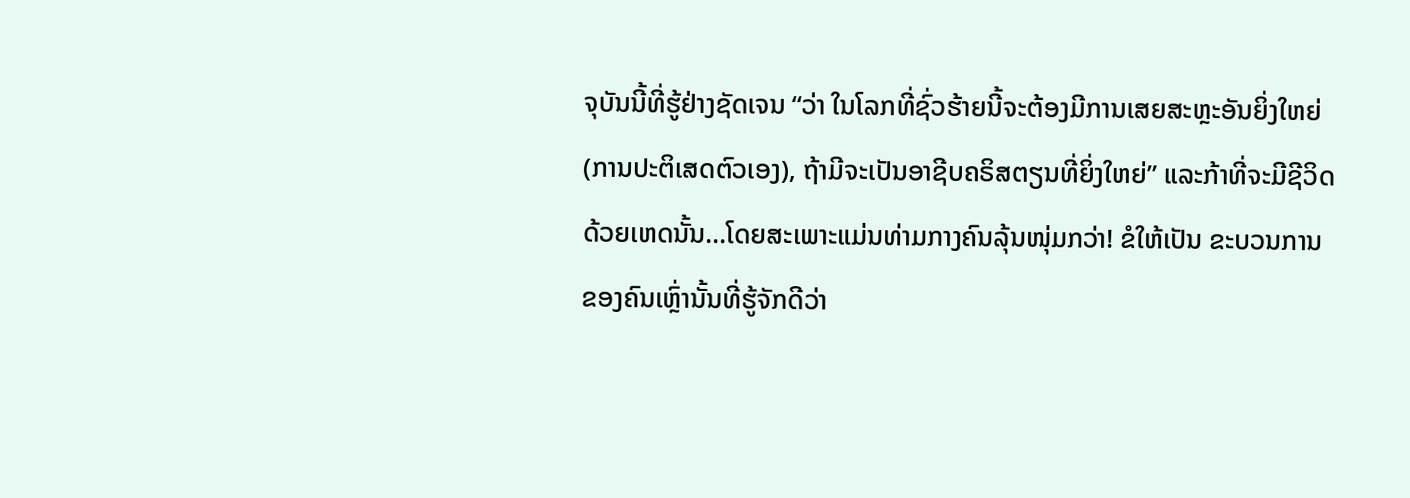ຈຸບັນນີ້ທີ່ຮູ້ຢ່າງຊັດເຈນ “ວ່າ ໃນໂລກທີ່ຊົ່ວຮ້າຍນີ້ຈະຕ້ອງມີການເສຍສະຫຼະອັນຍິ່ງໃຫຍ່(ການປະຕິເສດຕົວເອງ), ຖ້າມີຈະເປັນອາຊີບຄຣິສຕຽນທີ່ຍິ່ງໃຫຍ່” ແລະກ້າທີ່ຈະມີຊີວິດ ດ້ວຍເຫດນັ້ນ...ໂດຍສະເພາະແມ່ນທ່າມກາງຄົນລຸ້ນໜຸ່ມກວ່າ! ຂໍໃຫ້ເປັນ ຂະບວນການຂອງຄົນເຫຼົ່ານັ້ນທີ່ຮູ້ຈັກດີວ່າ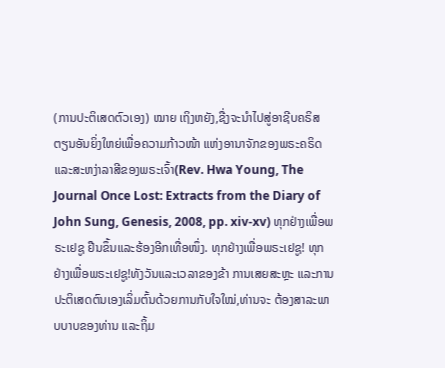(ການປະຕິເສດຕົວເອງ) ໝາຍ ເຖິງຫຍັງ,ຊື່ງຈະນໍາໄປສູ່ອາຊີບຄຣິສຕຽນອັນຍິ່ງໃຫຍ່ເພື່ອຄວາມກ້າວໜ້າ ແຫ່ງອານາຈັກຂອງພຣະຄຣິດ ແລະສະຫງ່າລາສີຂອງພຣະເຈົ້າ(Rev. Hwa Young, The Journal Once Lost: Extracts from the Diary of John Sung, Genesis, 2008, pp. xiv-xv) ທຸກຢ່າງເພື່ອພຣະເຢຊູ ຢືນຂຶ້ນແລະຮ້ອງອີກເທື່ອໜຶ່ງ. ທຸກຢ່າງເພື່ອພຣະເຢຊູ! ທຸກຢ່າງເພື່ອພຣະເຢຊູ!ທັງວັນແລະເວລາຂອງຂ້າ ການເສຍສະຫຼະ ແລະການປະຕິເສດຕົນເອງເລິ່ມຕົ້ນດ້ວຍການກັບໃຈໃໝ່,ທ່ານຈະ ຕ້ອງສາລະພາບບາບຂອງທ່ານ ແລະຖິ້ມ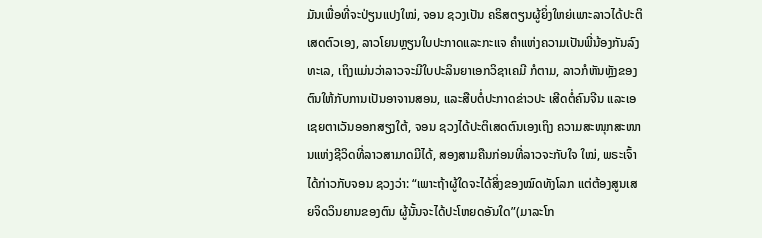ມັນເພື່ອທີ່ຈະປ່ຽນແປງໃໝ່, ຈອນ ຊວງເປັນ ຄຣິສຕຽນຜູ້ຍິ່ງໃຫຍ່ເພາະລາວໄດ້ປະຕິເສດຕົວເອງ, ລາວໂຍນຫຼຽນໃບປະກາດແລະກະແຈ ຄໍາແຫ່ງຄວາມເປັນພີ່ນ້ອງກັນລົງທະເລ, ເຖິງແມ່ນວ່າລາວຈະມີໃບປະລິນຍາເອກວິຊາເຄມີ ກໍຕາມ, ລາວກໍຫັນຫຼັງຂອງຕົນໃຫ້ກັບການເປັນອາຈານສອນ, ແລະສືບຕໍ່ປະກາດຂ່າວປະ ເສີດຕໍ່ຄົນຈີນ ແລະເອເຊຍຕາເວັນອອກສຽງໃຕ້, ຈອນ ຊວງໄດ້ປະຕິເສດຕົນເອງເຖິງ ຄວາມສະໜຸກສະໜານແຫ່ງຊີວິດທີ່ລາວສາມາດມີໄດ້, ສອງສາມຄືນກ່ອນທີ່ລາວຈະກັບໃຈ ໃໝ່, ພຣະເຈົ້າໄດ້ກ່າວກັບຈອນ ຊວງວ່າ: “ເພາະຖ້າຜູ້ໃດຈະໄດ້ສິ່ງຂອງໝົດທັງໂລກ ແຕ່ຕ້ອງສູນເສຍຈິດວິນຍານຂອງຕົນ ຜູ້ນັ້ນຈະໄດ້ປະໂຫຍດອັນໃດ”(ມາລະໂກ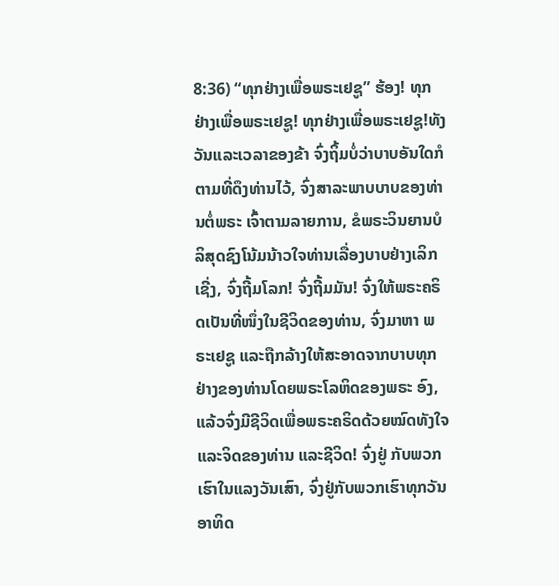8:36) “ທຸກຢ່າງເພື່ອພຣະເຢຊູ” ຮ້ອງ! ທຸກຢ່າງເພື່ອພຣະເຢຊູ! ທຸກຢ່າງເພື່ອພຣະເຢຊູ!ທັງວັນແລະເວລາຂອງຂ້າ ຈົ່ງຖິ້ມບໍ່ວ່າບາບອັນໃດກໍຕາມທີ່ດຶງທ່ານໄວ້, ຈົ່ງສາລະພາບບາບຂອງທ່ານຕໍ່ພຣະ ເຈົ້າຕາມລາຍການ, ຂໍພຣະວິນຍານບໍລິສຸດຊົງໂນ້ມນ້າວໃຈທ່ານເລື່ອງບາບຢ່າງເລິກເຊີ່ງ, ຈົ່ງຖີ້ມໂລກ! ຈົ່ງຖີ້ມມັນ! ຈົ່ງໃຫ້ພຣະຄຣິດເປັນທີ່ໜຶ່ງໃນຊີວິດຂອງທ່ານ, ຈົ່ງມາຫາ ພຣະເຢຊູ ແລະຖືກລ້າງໃຫ້ສະອາດຈາກບາບທຸກຢ່າງຂອງທ່ານໂດຍພຣະໂລຫິດຂອງພຣະ ອົງ, ແລ້ວຈົ່ງມີຊີວິດເພື່ອພຣະຄຣິດດ້ວຍໝົດທັງໃຈ ແລະຈິດຂອງທ່ານ ແລະຊີວິດ! ຈົ່ງຢູ່ ກັບພວກເຮົາໃນແລງວັນເສົາ, ຈົ່ງຢູ່ກັບພວກເຮົາທຸກວັນອາທິດ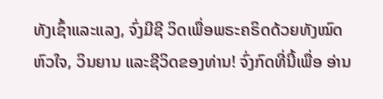ທັງເຊົ້າແລະແລງ, ຈົ່ງມີຊີ ວິດເພື່ອພຣະຄຣິດດ້ວຍທັງໝົດຫົວໃຈ, ວິນຍານ ແລະຊີວິດຂອງທ່ານ! ຈົ່ງກົດທີ່ນີ້ເພື່ອ ອ່ານ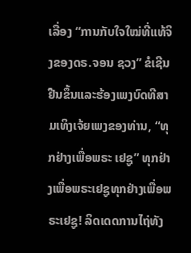ເລື່ອງ “ການກັບໃຈໃໝ່ທີ່ແທ້ຈິງຂອງດຣ.ຈອນ ຊວງ” ຂໍເຊີນຢືນຂຶ້ນແລະຮ້ອງເພງບົດທີສາມເທິງເຈ້ຍເພງຂອງທ່ານ, “ທຸກຢ່າງເພື່ອພຣະ ເຢຊູ” ທຸກຢ່າງເພື່ອພຣະເຢຊູທຸກຢ່າງເພື່ອພຣະເຢຊູ! ລິດເດດການໄຖ່ທັງ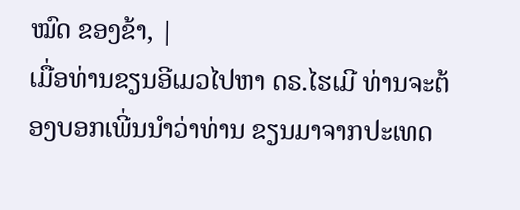ໝົດ ຂອງຂ້າ, |
ເມື່ອທ່ານຂຽນອີເມວໄປຫາ ດຣ.ໄຮເມີ ທ່ານຈະຕ້ອງບອກເພີ່ນນໍາວ່າທ່ານ ຂຽນມາຈາກປະເທດ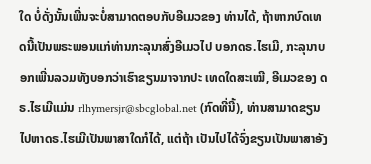ໃດ ບໍ່ດັ່ງນັ້ນເພີ່ນຈະບໍ່ສາມາດຕອບກັບອີເມວຂອງ ທ່ານໄດ້, ຖ້າຫາກບົດເທດນີ້ເປັນພຣະພອນແກ່ທ່ານກະລຸນາສົ່ງອີເມວໄປ ບອກດຣ.ໄຮເມີ, ກະລຸນາບອກເພີ່ນລວມທັງບອກວ່າເຮົາຂຽນມາຈາກປະ ເທດໃດສະເໝີ, ອີເມວຂອງ ດຣ.ໄຮເມີແມ່ນ rlhymersjr@sbcglobal.net (ກົດທີ່ນີ້), ທ່ານສາມາດຂຽນໄປຫາດຣ.ໄຮເມີເປັນພາສາໃດກໍໄດ້, ແຕ່ຖ້າ ເປັນໄປໄດ້ຈົ່ງຂຽນເປັນພາສາອັງ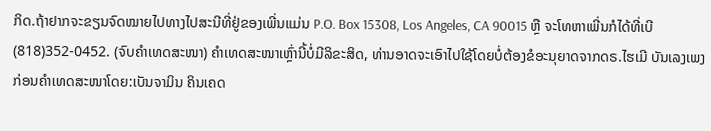ກິດ.ຖ້າຢາກຈະຂຽນຈົດໝາຍໄປທາງໄປສະນີທີ່ຢູ່ຂອງເພີ່ນແມ່ນ P.O. Box 15308, Los Angeles, CA 90015 ຫຼື ຈະໂທຫາເພີ່ນກໍໄດ້ທີ່ເບີ (818)352-0452. (ຈົບຄຳເທດສະໜາ) ຄໍາເທດສະໜາເຫຼົ່ານີ້ບໍ່ມີລິຂະສິດ, ທ່ານອາດຈະເອົາໄປໃຊ້ໂດຍບໍ່ຕ້ອງຂໍອະນຸຍາດຈາກດຣ.ໄຮເມີ ບັນເລງເພງກ່ອນຄໍາເທດສະໜາໂດຍ:ເບັນຈາມິນ ຄິນເຄດ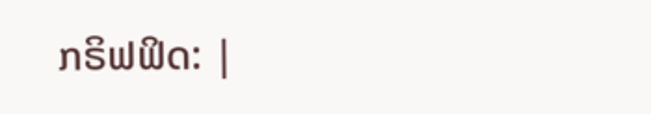ກຣິຟຟິດ: |